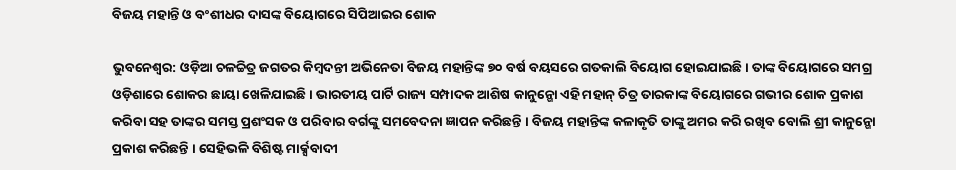ବିଜୟ ମହାନ୍ତି ଓ ବଂଶୀଧର ଦାସଙ୍କ ବିୟୋଗରେ ସିପିଆଇର ଶୋକ

ଭୁବନେଶ୍ୱର: ଓଡ଼ିଆ ଚଳଚ୍ଚିତ୍ର ଜଗତର କିମ୍ବଦନ୍ତୀ ଅଭିନେତା ବିଜୟ ମହାନ୍ତିଙ୍କ ୭୦ ବର୍ଷ ବୟସରେ ଗତକାଲି ବିୟୋଗ ହୋଇଯାଇଛି । ତାଙ୍କ ବିୟୋଗରେ ସମଗ୍ର ଓଡ଼ିଶାରେ ଶୋକର ଛାୟା ଖେଳିଯାଇଛି । ଭାରତୀୟ ପାର୍ଟି ରାଜ୍ୟ ସମ୍ପାଦକ ଆଶିଷ କାନୁନ୍ଗୋ ଏହି ମହାନ୍ ଚିତ୍ର ତାରକାଙ୍କ ବିୟୋଗରେ ଗଭୀର ଶୋକ ପ୍ରକାଶ କରିବା ସହ ତାଙ୍କର ସମସ୍ତ ପ୍ରଶଂସକ ଓ ପରିବାର ବର୍ଗଙ୍କୁ ସମବେଦନା ଜ୍ଞାପନ କରିଛନ୍ତି । ବିଜୟ ମହାନ୍ତିଙ୍କ କଳାକୃତି ତାଙ୍କୁ ଅମର କରି ରଖିବ ବୋଲି ଶ୍ରୀ କାନୁନ୍ଗୋ ପ୍ରକାଶ କରିଛନ୍ତି । ସେହିଭଳି ବିଶିଷ୍ଟ ମାର୍କ୍ସବାଦୀ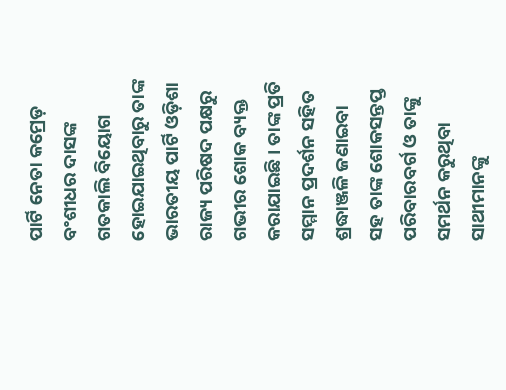ପାର୍ଟି ନେତା କମ୍ରେଡ଼ ବଂଶୀଧର ଦାସଙ୍କ ଗତକାଲି ବିୟୋଗ ହୋଇଯାଇଥିବାରୁ ତାଙ୍କ ଭାରତୀୟ ପାର୍ଟି ଓଡ଼ିଶା ରାଜ୍ୟ ପରିଷଦ ପକ୍ଷରୁ ଗଭୀର ଶୋକ ବ୍ୟକ୍ତ କରାଯାଇଛି । ତାଙ୍କ ପ୍ରତି ସମ୍ମାନ ପ୍ରଦର୍ଶନ ସହିତ ଶ୍ରଦ୍ଧାଞ୍ଜଳି ଜଣାଇବା ସହ ତାଙ୍କ ଶୋକସନ୍ତପ୍ତ ପରିବାରବର୍ଗ ଓ ତାଙ୍କୁ ସମର୍ଥନ କରୁଥିବା ସାଥୀମାନଙ୍କୁ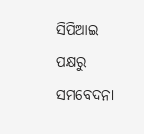ସିପିଆଇ ପକ୍ଷରୁ ସମବେଦନା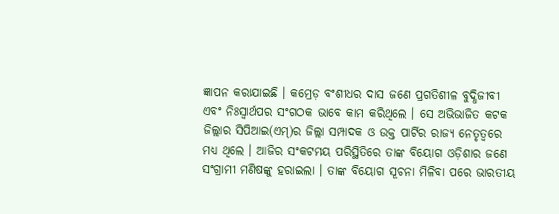ଜ୍ଞାପନ କରାଯାଇଛି । କମ୍ରେଡ଼ ବଂଶୀଧର ଦାସ ଜଣେ ପ୍ରଗତିଶୀଳ ବୁଦ୍ଧିଜୀବୀ ଏବଂ ନିଃସ୍ୱାର୍ଥପର ସଂଗଠକ ଭାବେ କାମ କରିଥିଲେ । ସେ ଅଭିଭାଜିତ କଟକ ଜିଲ୍ଲାର ସିପିଆଇ(ଏମ୍)ର ଜିଲ୍ଲା ସମ୍ପାଦକ ଓ ଉକ୍ତ ପାର୍ଟିର ରାଜ୍ୟ ନେତୃତ୍ୱରେ ମଧ୍ୟ ଥିଲେ । ଆଜିର ସଂକଟମୟ ପରିସ୍ଥିତିରେ ତାଙ୍କ ବିୟୋଗ ଓଡ଼ିଶାର ଜଣେ ସଂଗ୍ରାମୀ ମଣିଷଙ୍କୁ ହରାଇଲା । ତାଙ୍କ ବିୟୋଗ ସୂଚନା ମିଳିବା ପରେ ଭାରତୀୟ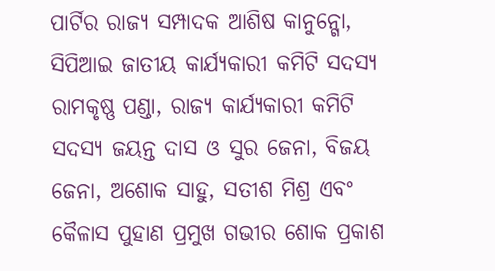ପାର୍ଟିର ରାଜ୍ୟ ସମ୍ପାଦକ ଆଶିଷ କାନୁନ୍ଗୋ, ସିପିଆଇ ଜାତୀୟ କାର୍ଯ୍ୟକାରୀ କମିଟି ସଦସ୍ୟ ରାମକୃଷ୍ଣ ପଣ୍ଡା, ରାଜ୍ୟ କାର୍ଯ୍ୟକାରୀ କମିଟି ସଦସ୍ୟ ଜୟନ୍ତ ଦାସ ଓ ସୁର ଜେନା, ବିଜୟ ଜେନା, ଅଶୋକ ସାହୁ, ସତୀଶ ମିଶ୍ର ଏବଂ କୈଳାସ ପୁହାଣ ପ୍ରମୁଖ ଗଭୀର ଶୋକ ପ୍ରକାଶ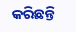କରିଛନ୍ତି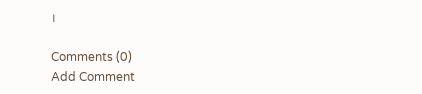।

Comments (0)
Add Comment